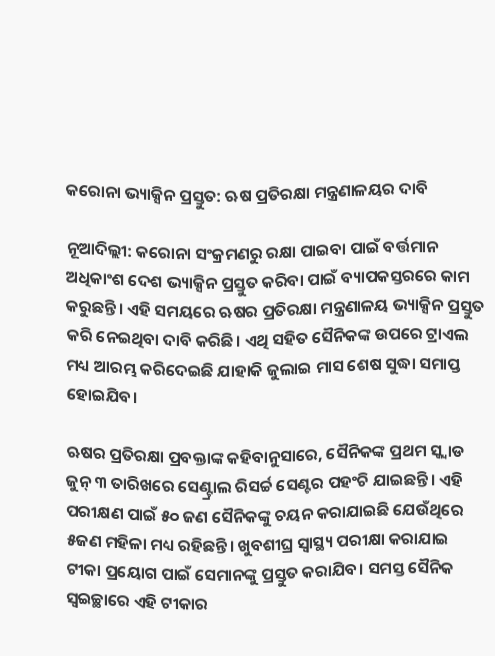କରୋନା ଭ୍ୟାକ୍ସିନ ପ୍ରସ୍ତୁତ: ଋଷ ପ୍ରତିରକ୍ଷା ମନ୍ତ୍ରଣାଳୟର ଦାବି

ନୂଆଦିଲ୍ଲୀ: କରୋନା ସଂକ୍ରମଣରୁ ରକ୍ଷା ପାଇବା ପାଇଁ ବର୍ତ୍ତମାନ ଅଧିକାଂଶ ଦେଶ ଭ୍ୟାକ୍ସିନ ପ୍ରସ୍ତୁତ କରିବା ପାଇଁ ବ୍ୟାପକସ୍ତରରେ କାମ କରୁଛନ୍ତି। ଏହି ସମୟରେ ଋଷର ପ୍ରତିରକ୍ଷା ମନ୍ତ୍ରଣାଳୟ ଭ୍ୟାକ୍ସିନ ପ୍ରସ୍ତୁତ କରି ନେଇଥିବା ଦାବି କରିଛି। ଏଥି ସହିତ ସୈନିକଙ୍କ ଉପରେ ଟ୍ରାଏଲ ମଧ୍ୟ ଆରମ୍ଭ କରିଦେଇଛି ଯାହାକି ଜୁଲାଇ ମାସ ଶେଷ ସୁଦ୍ଧା ସମାପ୍ତ ହୋଇଯିବ।

ଋଷର ପ୍ରତିରକ୍ଷା ପ୍ରବକ୍ତାଙ୍କ କହିବାନୁସାରେ, ସୈନିକଙ୍କ ପ୍ରଥମ ସ୍କ୍ୱାଡ ଜୁନ୍ ୩ ତାରିଖରେ ସେଣ୍ଟ୍ରାଲ ରିସର୍ଚ୍ଚ ସେଣ୍ଟର ପହଂଚି ଯାଇଛନ୍ତି। ଏହି ପରୀକ୍ଷଣ ପାଇଁ ୫୦ ଜଣ ସୈନିକଙ୍କୁ ଚୟନ କରାଯାଇଛି ଯେଉଁଥିରେ ୫ଜଣ ମହିଳା ମଧ୍ୟ ରହିଛନ୍ତି। ଖୁବଶୀଘ୍ର ସ୍ୱାସ୍ଥ୍ୟ ପରୀକ୍ଷା କରାଯାଇ ଟୀକା ପ୍ରୟୋଗ ପାଇଁ ସେମାନଙ୍କୁ ପ୍ରସ୍ତୁତ କରାଯିବ। ସମସ୍ତ ସୈନିକ ସ୍ୱଇଚ୍ଛାରେ ଏହି ଟୀକାର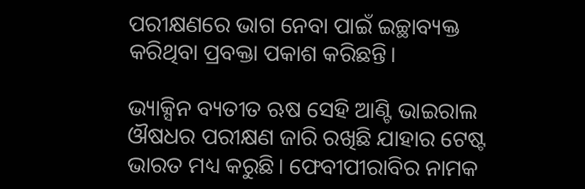ପରୀକ୍ଷଣରେ ଭାଗ ନେବା ପାଇଁ ଇଚ୍ଛାବ୍ୟକ୍ତ କରିଥିବା ପ୍ରବକ୍ତା ପକାଶ କରିଛନ୍ତି।

ଭ୍ୟାକ୍ସିନ ବ୍ୟତୀତ ଋଷ ସେହି ଆଣ୍ଟି ଭାଇରାଲ ଔଷଧର ପରୀକ୍ଷଣ ଜାରି ରଖିଛି ଯାହାର ଟେଷ୍ଟ ଭାରତ ମଧ୍ୟ କରୁଛି। ଫେବୀପୀରାବିର ନାମକ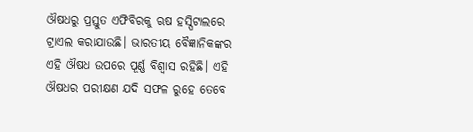ଔଷଧରୁ ପ୍ରସ୍ତୁତ ଏଫିବିରକୁ ଋଷ ହସ୍ପିଟାଲରେ ଟ୍ରାଏଲ କରାଯାଉଛି। ଭାରତୀୟ ବୈଜ୍ଞାନିକଙ୍କର ଏହି ଔଷଧ ଉପରେ ପୂର୍ଣ୍ଣ ବିଶ୍ୱାସ ରହିଛି। ଏହି ଔଷଧର ପରୀକ୍ଷଣ ଯଦି ସଫଳ ରୁହେ ତେବେ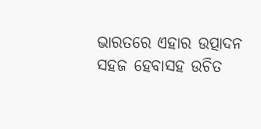ଭାରତରେ ଏହାର ଉତ୍ପାଦନ ସହଜ ହେବାସହ ଉଚିତ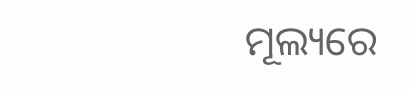ମୂଲ୍ୟରେ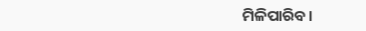ମିଳିପାରିବ।